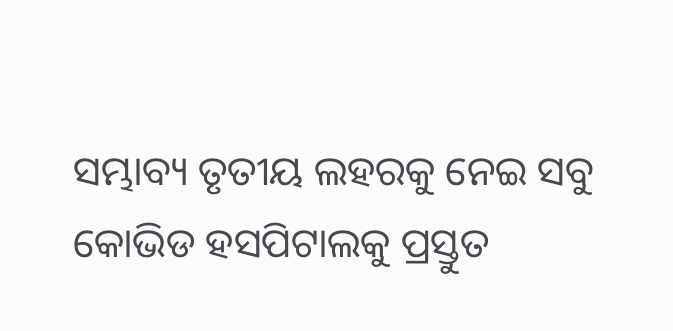ସମ୍ଭାବ୍ୟ ତୃତୀୟ ଲହରକୁ ନେଇ ସବୁ କୋଭିଡ ହସପିଟାଲକୁ ପ୍ରସ୍ତୁତ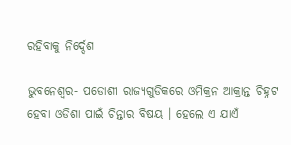ରହିବାକୁ ନିର୍ଦ୍ଦେଶ

ଭୁବନେଶ୍ୱର- ପଡୋଶୀ ରାଜ୍ୟଗୁଡିକରେ ଓମିକ୍ରନ ଆକ୍ରାନ୍ତ ଚିହ୍ନଟ ହେବା ଓଡିଶା ପାଇଁ ଚିନ୍ତାର ବିଷୟ । ହେଲେ ଏ ଯାଏଁ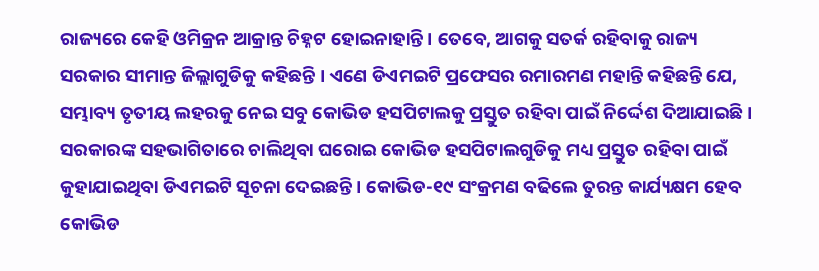ରାଜ୍ୟରେ କେହି ଓମିକ୍ରନ ଆକ୍ରାନ୍ତ ଚିହ୍ନଟ ହୋଇନାହାନ୍ତି । ତେବେ, ଆଗକୁ ସତର୍କ ରହିବାକୁ ରାଜ୍ୟ ସରକାର ସୀମାନ୍ତ ଜିଲ୍ଲାଗୁଡିକୁ କହିଛନ୍ତି । ଏଣେ ଡିଏମଇଟି ପ୍ରଫେସର ରମାରମଣ ମହାନ୍ତି କହିଛନ୍ତି ଯେ, ସମ୍ଭାବ୍ୟ ତୃତୀୟ ଲହରକୁ ନେଇ ସବୁ କୋଭିଡ ହସପିଟାଲକୁ ପ୍ରସ୍ତୁତ ରହିବା ପାଇଁ ନିର୍ଦ୍ଦେଶ ଦିଆଯାଇଛି । ସରକାରଙ୍କ ସହଭାଗିତାରେ ଚାଲିଥିବା ଘରୋଇ କୋଭିଡ ହସପିଟାଲଗୁଡିକୁ ମଧ୍ୟ ପ୍ରସ୍ତୁତ ରହିବା ପାଇଁ କୁହାଯାଇଥିବା ଡିଏମଇଟି ସୂଚନା ଦେଇଛନ୍ତି । କୋଭିଡ-୧୯ ସଂକ୍ରମଣ ବଢିଲେ ତୁରନ୍ତ କାର୍ଯ୍ୟକ୍ଷମ ହେବ କୋଭିଡ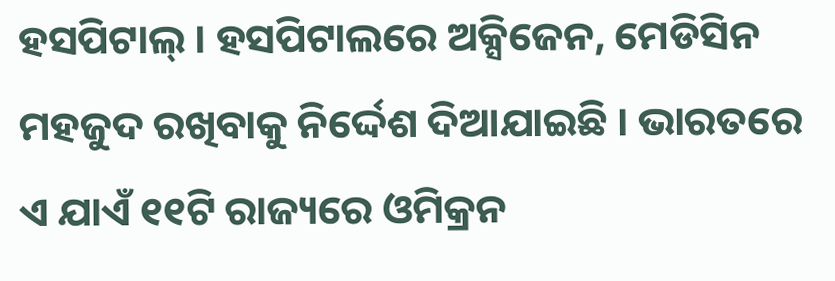ହସପିଟାଲ୍ । ହସପିଟାଲରେ ଅକ୍ସିଜେନ, ମେଡିସିନ ମହଜୁଦ ରଖିବାକୁ ନିର୍ଦ୍ଦେଶ ଦିଆଯାଇଛି । ଭାରତରେ ଏ ଯାଏଁ ୧୧ଟି ରାଜ୍ୟରେ ଓମିକ୍ରନ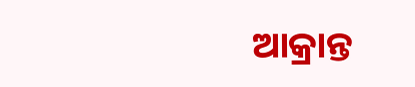ଆକ୍ରାନ୍ତ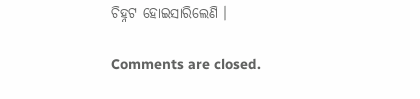ଚିହ୍ନଟ ହୋଇସାରିଲେଣି ।

Comments are closed.